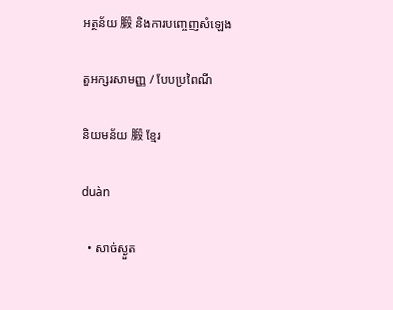អត្ថន័យ 腶 និងការបញ្ចេញសំឡេង

តួអក្សរសាមញ្ញ / បែបប្រពៃណី

និយមន័យ 腶 ខ្មែរ

duàn

  • សាច់ស្ងួត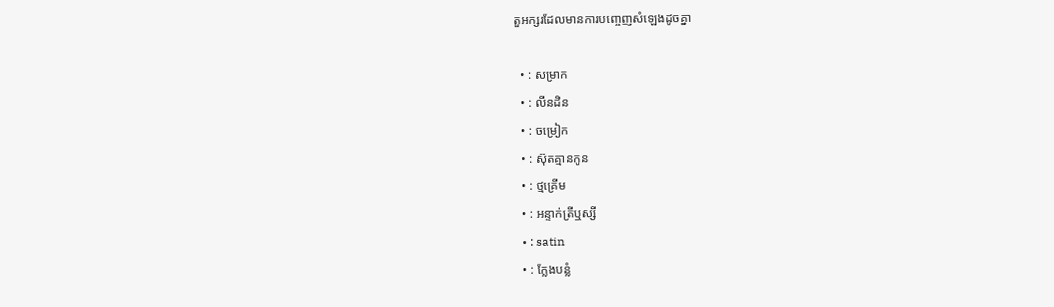តួអក្សរដែលមានការបញ្ចេញសំឡេងដូចគ្នា

  • : សម្រាក
  • : លីនដិន
  • : ចម្រៀក
  • : ស៊ុតគ្មានកូន
  • : ថ្មគ្រើម
  • : អន្ទាក់ត្រីឬស្សី
  • : satin
  • : ក្លែងបន្លំ